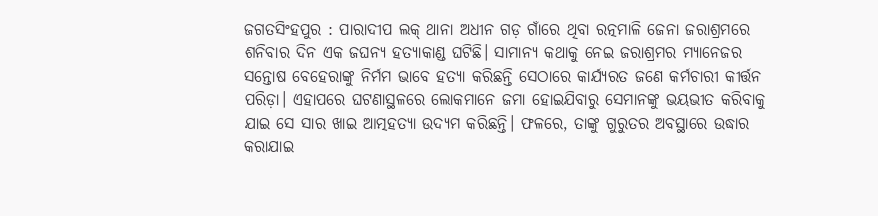ଜଗତସିଂହପୁର : ପାରାଦୀପ ଲକ୍ ଥାନା ଅଧୀନ ଗଡ଼ ଗାଁରେ ଥିବା ରତ୍ନମାଳି ଜେନା ଜରାଶ୍ରମରେ ଶନିବାର ଦିନ ଏକ ଜଘନ୍ୟ ହତ୍ୟାକାଣ୍ଡ ଘଟିଛି। ସାମାନ୍ୟ କଥାକୁ ନେଇ ଜରାଶ୍ରମର ମ୍ୟାନେଜର ସନ୍ତୋଷ ବେହେରାଙ୍କୁ ନିର୍ମମ ଭାବେ ହତ୍ୟା କରିଛନ୍ତି ସେଠାରେ କାର୍ଯ୍ୟରତ ଜଣେ କର୍ମଚାରୀ କୀର୍ତ୍ତନ ପରିଡ଼ା। ଏହାପରେ ଘଟଣାସ୍ଥଳରେ ଲୋକମାନେ ଜମା ହୋଇଯିବାରୁ ସେମାନଙ୍କୁ ଭୟଭୀତ କରିବାକୁ ଯାଇ ସେ ସାର ଖାଇ ଆତ୍ମହତ୍ୟା ଉଦ୍ୟମ କରିଛନ୍ତି। ଫଳରେ, ତାଙ୍କୁ ଗୁରୁତର ଅବସ୍ଥାରେ ଉଦ୍ଧାର କରାଯାଇ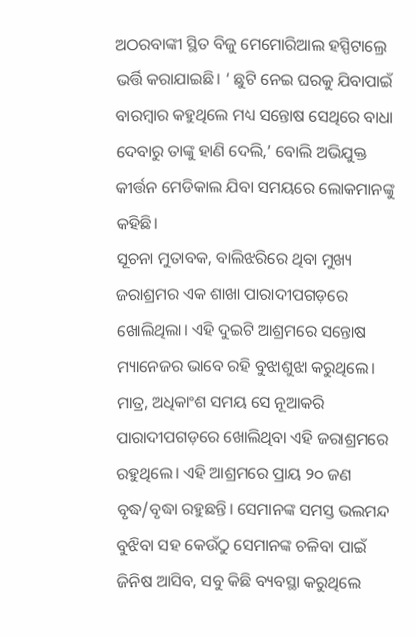ଅଠରବାଙ୍କୀ ସ୍ଥିତ ବିଜୁ ମେମୋରିଆଲ ହସ୍ପିଟାଲ୍ରେ ଭର୍ତ୍ତି କରାଯାଇଛି। ‘ ଛୁଟି ନେଇ ଘରକୁ ଯିବାପାଇଁ ବାରମ୍ବାର କହୁଥିଲେ ମଧ୍ୟ ସନ୍ତୋଷ ସେଥିରେ ବାଧା ଦେବାରୁ ତାଙ୍କୁ ହାଣି ଦେଲି,’ ବୋଲି ଅଭିଯୁକ୍ତ କୀର୍ତ୍ତନ ମେଡିକାଲ ଯିବା ସମୟରେ ଲୋକମାନଙ୍କୁ କହିଛି।
ସୂଚନା ମୁତାବକ, ବାଲିଝରିରେ ଥିବା ମୁଖ୍ୟ ଜରାଶ୍ରମର ଏକ ଶାଖା ପାରାଦୀପଗଡ଼ରେ ଖୋଲିଥିଲା। ଏହି ଦୁଇଟି ଆଶ୍ରମରେ ସନ୍ତୋଷ ମ୍ୟାନେଜର ଭାବେ ରହି ବୁଝାଶୁଝା କରୁଥିଲେ। ମାତ୍ର, ଅଧିକାଂଶ ସମୟ ସେ ନୂଆକରି ପାରାଦୀପଗଡ଼ରେ ଖୋଲିଥିବା ଏହି ଜରାଶ୍ରମରେ ରହୁଥିଲେ। ଏହି ଆଶ୍ରମରେ ପ୍ରାୟ ୨୦ ଜଣ ବୃଦ୍ଧ/ବୃଦ୍ଧା ରହୁଛନ୍ତି। ସେମାନଙ୍କ ସମସ୍ତ ଭଲମନ୍ଦ ବୁଝିବା ସହ କେଉଁଠୁ ସେମାନଙ୍କ ଚଳିବା ପାଇଁ ଜିନିଷ ଆସିବ, ସବୁ କିଛି ବ୍ୟବସ୍ଥା କରୁଥିଲେ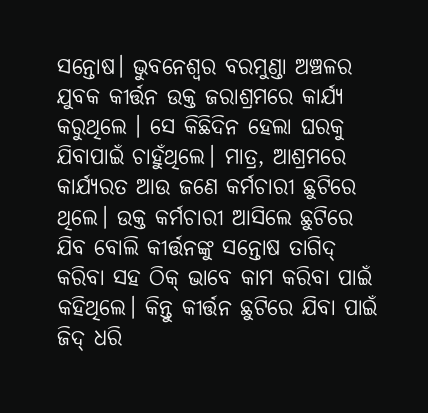ସନ୍ତୋଷ। ଭୁବନେଶ୍ବର ବରମୁଣ୍ଡା ଅଞ୍ଚଳର ଯୁବକ କୀର୍ତ୍ତନ ଉକ୍ତ ଜରାଶ୍ରମରେ କାର୍ଯ୍ୟ କରୁଥିଲେ । ସେ କିଛିଦିନ ହେଲା ଘରକୁ ଯିବାପାଇଁ ଚାହୁଁଥିଲେ। ମାତ୍ର, ଆଶ୍ରମରେ କାର୍ଯ୍ୟରତ ଆଉ ଜଣେ କର୍ମଚାରୀ ଛୁଟିରେ ଥିଲେ। ଉକ୍ତ କର୍ମଚାରୀ ଆସିଲେ ଛୁଟିରେ ଯିବ ବୋଲି କୀର୍ତ୍ତନଙ୍କୁ ସନ୍ତୋଷ ତାଗିଦ୍ କରିବା ସହ ଠିକ୍ ଭାବେ କାମ କରିବା ପାଇଁ କହିଥିଲେ। କିନ୍ତୁ କୀର୍ତ୍ତନ ଛୁଟିରେ ଯିବା ପାଇଁ ଜିଦ୍ ଧରି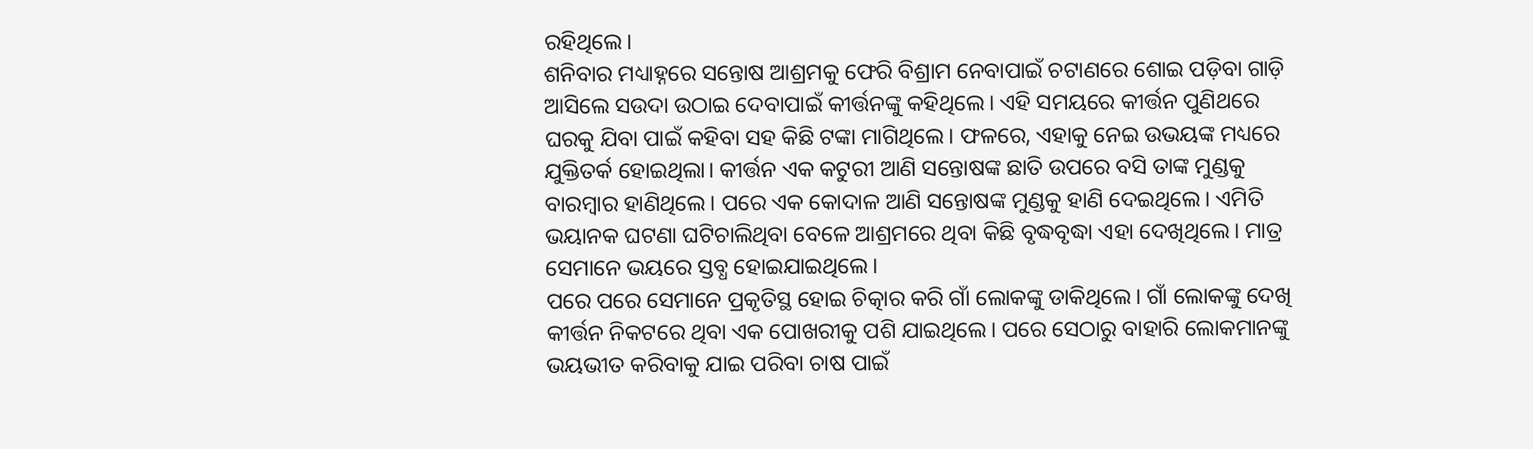ରହିଥିଲେ।
ଶନିବାର ମଧ୍ୟାହ୍ନରେ ସନ୍ତୋଷ ଆଶ୍ରମକୁ ଫେରି ବିଶ୍ରାମ ନେବାପାଇଁ ଚଟାଣରେ ଶୋଇ ପଡ଼ିବା ଗାଡ଼ି ଆସିଲେ ସଉଦା ଉଠାଇ ଦେବାପାଇଁ କୀର୍ତ୍ତନଙ୍କୁ କହିଥିଲେ। ଏହି ସମୟରେ କୀର୍ତ୍ତନ ପୁଣିଥରେ ଘରକୁ ଯିବା ପାଇଁ କହିବା ସହ କିଛି ଟଙ୍କା ମାଗିଥିଲେ। ଫଳରେ, ଏହାକୁ ନେଇ ଉଭୟଙ୍କ ମଧ୍ୟରେ ଯୁକ୍ତିତର୍କ ହୋଇଥିଲା। କୀର୍ତ୍ତନ ଏକ କଟୁରୀ ଆଣି ସନ୍ତୋଷଙ୍କ ଛାତି ଉପରେ ବସି ତାଙ୍କ ମୁଣ୍ଡକୁ ବାରମ୍ବାର ହାଣିଥିଲେ। ପରେ ଏକ କୋଦାଳ ଆଣି ସନ୍ତୋଷଙ୍କ ମୁଣ୍ଡକୁ ହାଣି ଦେଇଥିଲେ। ଏମିତି ଭୟାନକ ଘଟଣା ଘଟିଚାଲିଥିବା ବେଳେ ଆଶ୍ରମରେ ଥିବା କିଛି ବୃଦ୍ଧବୃଦ୍ଧା ଏହା ଦେଖିଥିଲେ। ମାତ୍ର ସେମାନେ ଭୟରେ ସ୍ତବ୍ଧ ହୋଇଯାଇଥିଲେ।
ପରେ ପରେ ସେମାନେ ପ୍ରକୃତିସ୍ଥ ହୋଇ ଚିତ୍କାର କରି ଗାଁ ଲୋକଙ୍କୁ ଡାକିଥିଲେ। ଗାଁ ଲୋକଙ୍କୁ ଦେଖି କୀର୍ତ୍ତନ ନିକଟରେ ଥିବା ଏକ ପୋଖରୀକୁ ପଶି ଯାଇଥିଲେ। ପରେ ସେଠାରୁ ବାହାରି ଲୋକମାନଙ୍କୁ ଭୟଭୀତ କରିବାକୁ ଯାଇ ପରିବା ଚାଷ ପାଇଁ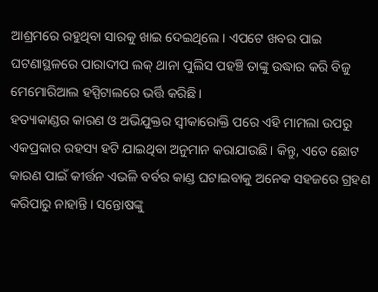ଆଶ୍ରମରେ ରହୁଥିବା ସାରକୁ ଖାଇ ଦେଇଥିଲେ । ଏପଟେ ଖବର ପାଇ ଘଟଣାସ୍ଥଳରେ ପାରାଦୀପ ଲକ୍ ଥାନା ପୁଲିସ ପହଞ୍ଚି ତାଙ୍କୁ ଉଦ୍ଧାର କରି ବିଜୁ ମେମୋରିଆଲ ହସ୍ପିଟାଲରେ ଭର୍ତ୍ତି କରିଛି।
ହତ୍ୟାକାଣ୍ଡର କାରଣ ଓ ଅଭିଯୁକ୍ତର ସ୍ବୀକାରୋକ୍ତି ପରେ ଏହି ମାମଲା ଉପରୁ ଏକପ୍ରକାର ରହସ୍ୟ ହଟି ଯାଇଥିବା ଅନୁମାନ କରାଯାଉଛି। କିନ୍ତୁ, ଏତେ ଛୋଟ କାରଣ ପାଇଁ କୀର୍ତ୍ତନ ଏଭଳି ବର୍ବର କାଣ୍ଡ ଘଟାଇବାକୁ ଅନେକ ସହଜରେ ଗ୍ରହଣ କରିପାରୁ ନାହାନ୍ତି। ସନ୍ତୋଷଙ୍କୁ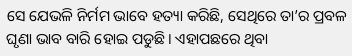ସେ ଯେଭଳି ନିର୍ମମ ଭାବେ ହତ୍ୟା କରିଛି, ସେଥିରେ ତା’ର ପ୍ରବଳ ଘୃଣା ଭାବ ବାରି ହୋଇ ପଡୁଛି। ଏହାପଛରେ ଥିବା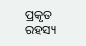ପ୍ରକୃତ ରହସ୍ୟ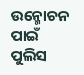ଉନ୍ମୋଚନ ପାଇଁ ପୁଲିସ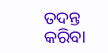ତଦନ୍ତ କରିବା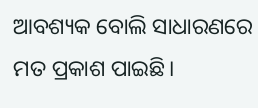ଆବଶ୍ୟକ ବୋଲି ସାଧାରଣରେ ମତ ପ୍ରକାଶ ପାଇଛି।